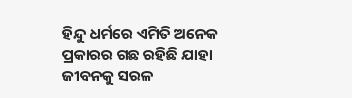ହିନ୍ଦୁ ଧର୍ମରେ ଏମିତି ଅନେକ ପ୍ରକାରର ଗଛ ରହିଛି ଯାହା ଜୀବନକୁ ସରଳ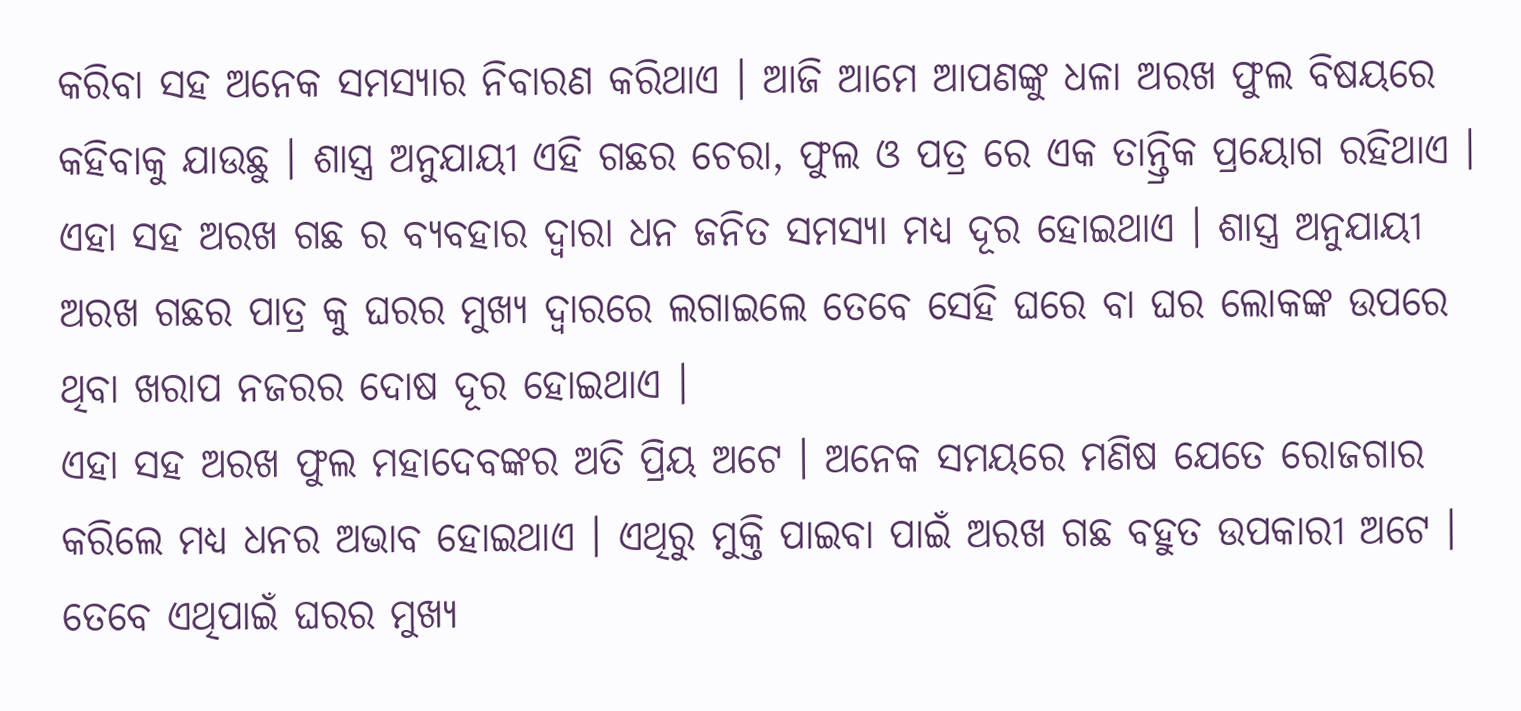କରିବା ସହ ଅନେକ ସମସ୍ୟାର ନିବାରଣ କରିଥାଏ । ଆଜି ଆମେ ଆପଣଙ୍କୁ ଧଳା ଅରଖ ଫୁଲ ବିଷୟରେ କହିବାକୁ ଯାଉଛୁ । ଶାସ୍ତ୍ର ଅନୁଯାୟୀ ଏହି ଗଛର ଚେରା, ଫୁଲ ଓ ପତ୍ର ରେ ଏକ ତାନ୍ତ୍ରିକ ପ୍ରୟୋଗ ରହିଥାଏ । ଏହା ସହ ଅରଖ ଗଛ ର ବ୍ୟବହାର ଦ୍ଵାରା ଧନ ଜନିତ ସମସ୍ଯା ମଧ୍ୟ ଦୂର ହୋଇଥାଏ । ଶାସ୍ତ୍ର ଅନୁଯାୟୀ ଅରଖ ଗଛର ପାତ୍ର କୁ ଘରର ମୁଖ୍ୟ ଦ୍ଵାରରେ ଲଗାଇଲେ ତେବେ ସେହି ଘରେ ବା ଘର ଲୋକଙ୍କ ଉପରେ ଥିବା ଖରାପ ନଜରର ଦୋଷ ଦୂର ହୋଇଥାଏ ।
ଏହା ସହ ଅରଖ ଫୁଲ ମହାଦେବଙ୍କର ଅତି ପ୍ରିୟ ଅଟେ । ଅନେକ ସମୟରେ ମଣିଷ ଯେତେ ରୋଜଗାର କରିଲେ ମଧ୍ୟ ଧନର ଅଭାବ ହୋଇଥାଏ । ଏଥିରୁ ମୁକ୍ତି ପାଇବା ପାଇଁ ଅରଖ ଗଛ ବହୁତ ଉପକାରୀ ଅଟେ । ତେବେ ଏଥିପାଇଁ ଘରର ମୁଖ୍ୟ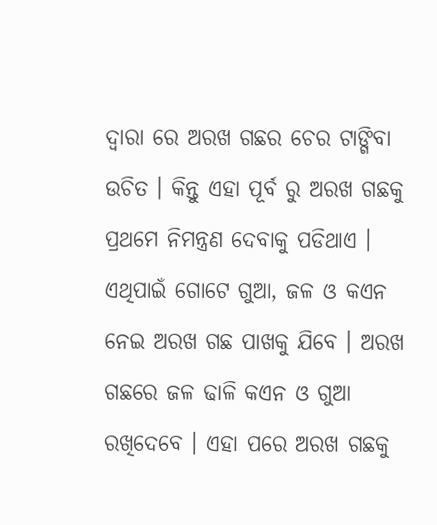ଦ୍ଵାରା ରେ ଅରଖ ଗଛର ଚେର ଟାଙ୍ଗିବା ଉଚିତ । କିନ୍ତୁ ଏହା ପୂର୍ବ ରୁ ଅରଖ ଗଛକୁ ପ୍ରଥମେ ନିମନ୍ତ୍ରଣ ଦେବାକୁ ପଡିଥାଏ ।
ଏଥିପାଇଁ ଗୋଟେ ଗୁଆ, ଜଳ ଓ କଏନ ନେଇ ଅରଖ ଗଛ ପାଖକୁ ଯିବେ । ଅରଖ ଗଛରେ ଜଳ ଢାଳି କଏନ ଓ ଗୁଆ ରଖିଦେବେ । ଏହା ପରେ ଅରଖ ଗଛକୁ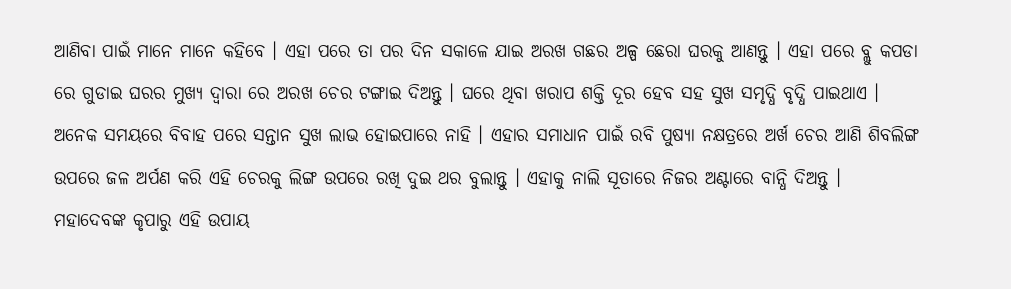ଆଣିବା ପାଇଁ ମାନେ ମାନେ କହିବେ । ଏହା ପରେ ତା ପର ଦିନ ସକାଳେ ଯାଇ ଅରଖ ଗଛର ଅଳ୍ପ ଛେରା ଘରକୁ ଆଣନ୍ତୁ । ଏହା ପରେ ବ୍ଲୁ କପଡା ରେ ଗୁଡାଇ ଘରର ମୁଖ୍ୟ ଦ୍ଵାରା ରେ ଅରଖ ଚେର ଟଙ୍ଗାଇ ଦିଅନ୍ତୁ । ଘରେ ଥିବା ଖରାପ ଶକ୍ତି ଦୂର ହେବ ସହ ସୁଖ ସମୃଦ୍ଧି ବୃଦ୍ଧି ପାଇଥାଏ ।
ଅନେକ ସମୟରେ ବିବାହ ପରେ ସନ୍ତାନ ସୁଖ ଲାଭ ହୋଇପାରେ ନାହି । ଏହାର ସମାଧାନ ପାଇଁ ରବି ପୁଷ୍ୟା ନକ୍ଷତ୍ରରେ ଅର୍ଖ ଚେର ଆଣି ଶିବଲିଙ୍ଗ ଉପରେ ଜଳ ଅର୍ପଣ କରି ଏହି ଚେରକୁ ଲିଙ୍ଗ ଉପରେ ରଖି ଦୁଇ ଥର ବୁଲାନ୍ତୁ । ଏହାକୁ ନାଲି ସୂତାରେ ନିଜର ଅଣ୍ଟାରେ ବାନ୍ଧି ଦିଅନ୍ତୁ ।
ମହାଦେବଙ୍କ କୃପାରୁ ଏହି ଉପାୟ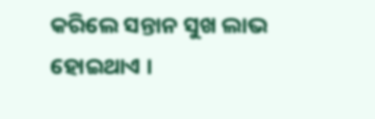କରିଲେ ସନ୍ତାନ ସୁଖ ଲାଭ ହୋଇଥାଏ ।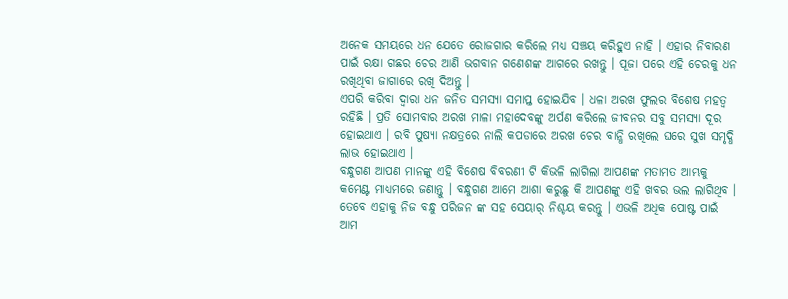ଅନେକ ସମୟରେ ଧନ ଯେତେ ରୋଜଗାର କରିଲେ ମଧ୍ୟ ସଞ୍ଚୟ କରିହୁଏ ନାହି । ଏହାର ନିବାରଣ ପାଇଁ ରକ୍ଷା ଗଛର ଚେର ଆଣି ଭଗବାନ ଗଣେଶଙ୍କ ଆଗରେ ରଖନ୍ତୁ । ପୂଜା ପରେ ଏହି ଚେରକୁ ଧନ ରଖିଥିବା ଜାଗାରେ ରଖି ଦିଅନ୍ତୁ ।
ଏପରି କରିବା ଦ୍ଵାରା ଧନ ଜନିତ ସମସ୍ଯା ସମାପ୍ତ ହୋଇଯିବ । ଧଳା ଅରଖ ଫୁଲର ବିଶେଷ ମହତ୍ଵ ରହିଛି । ପ୍ରତି ସୋମବାର ଅରଖ ମାଳା ମହାଦେବଙ୍କୁ ଅର୍ପଣ କରିଲେ ଜୀବନର ସବୁ ସମସ୍ଯା ଦୂର ହୋଇଥାଏ । ରବି ପୁଷ୍ୟା ନକ୍ଷତ୍ରରେ ନାଲି କପଡାରେ ଅରଖ ଚେର ବାନ୍ଧି ରଖିଲେ ଘରେ ସୁଖ ସମୃଦ୍ଧି ଲାଭ ହୋଇଥାଏ ।
ବନ୍ଧୁଗଣ ଆପଣ ମାନଙ୍କୁ ଏହି ବିଶେଷ ବିବରଣୀ ଟି କିଭଳି ଲାଗିଲା ଆପଣଙ୍କ ମତାମତ ଆମ୍ଭକୁ କମେଣ୍ଟ ମାଧ୍ୟମରେ ଜଣାନ୍ତୁ । ବନ୍ଧୁଗଣ ଆମେ ଆଶା କରୁଛୁ କି ଆପଣଙ୍କୁ ଏହି ଖବର ଭଲ ଲାଗିଥିବ । ତେବେ ଏହାକୁ ନିଜ ବନ୍ଧୁ ପରିଜନ ଙ୍କ ସହ ସେୟାର୍ ନିଶ୍ଚୟ କରନ୍ତୁ । ଏଭଳି ଅଧିକ ପୋଷ୍ଟ ପାଇଁ ଆମ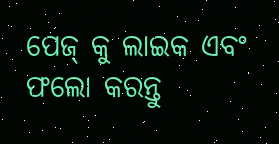ପେଜ୍ କୁ ଲାଇକ ଏବଂ ଫଲୋ କରନ୍ତୁ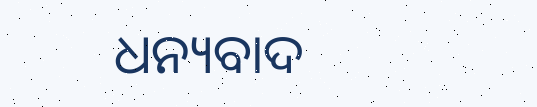ଧନ୍ୟବାଦ